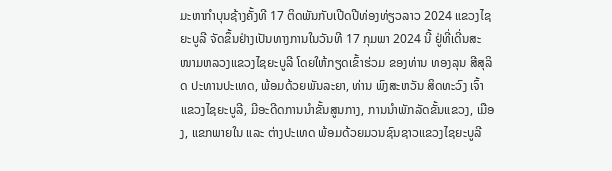ມະຫາກໍາບຸນຊ້າງຄັ້ງທີ 17 ຕິດພັນກັບເປີດປີທ່ອງທ່ຽວລາວ 2024 ແຂວງໄຊຍະບູລີ ຈັດຂຶ້ນຢ່າງເປັນທາງການໃນວັນທີ 17 ກຸມພາ 2024 ນີ້ ຢູ່ທີ່ເດີ່ນສະໜາມຫລວງແຂວງໄຊຍະບູລີ ໂດຍໃຫ້ກຽດເຂົ້າຮ່ວມ ຂອງທ່ານ ທອງລຸນ ສີສຸລິດ ປະທານປະເທດ, ພ້ອມດ້ວຍພັນລະຍາ, ທ່ານ ພົງສະຫວັນ ສິດທະວົງ ເຈົ້າແຂວງໄຊຍະບູລີ, ມີອະດີດການນໍາຂັ້ນສູນກາງ, ການນໍາພັກລັດຂັ້ນແຂວງ, ເມືອງ, ແຂກພາຍໃນ ແລະ ຕ່າງປະເທດ ພ້ອມດ້ວຍມວນຊົນຊາວແຂວງໄຊຍະບູລີ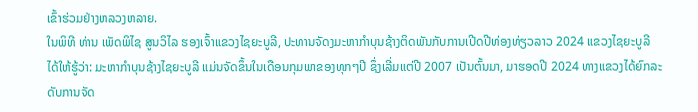ເຂົ້າຮ່ວມຢ່າງຫລວງຫລາຍ.
ໃນພິທີ ທ່ານ ເພັດພິໄຊ ສູນວິໄລ ຮອງເຈົ້າແຂວງໄຊຍະບູລີ, ປະທານຈັດງມະຫາກໍາບຸນຊ້າງຕິດພັນກັບການເປີດປີທ່ອງທ່ຽວລາວ 2024 ແຂວງໄຊຍະບູລີ ໄດ້ໃຫ້ຮູ້ວ່າ: ມະຫາກຳບຸນຊ້າງໄຊຍະບູລີ ແມ່ນຈັດຂຶ້ນໃນເດືອນກຸມພາຂອງທຸກໆປີ ຊຶ່ງເລີ່ມແຕ່ປີ 2007 ເປັນຕົ້ນມາ, ມາຮອດປີ 2024 ທາງແຂວງໄດ້ຍົກລະດັບການຈັດ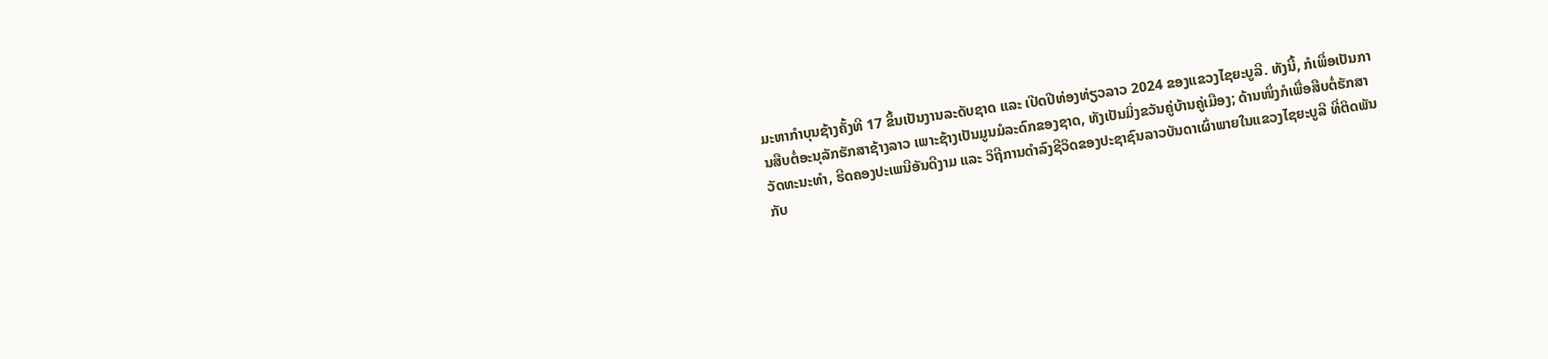ມະຫາກຳບຸນຊ້າງຄັ້ງທີ 17 ຂຶ້ນເປັນງານລະດັບຊາດ ແລະ ເປີດປີທ່ອງທ່ຽວລາວ 2024 ຂອງແຂວງໄຊຍະບູລີ. ທັງນີ້, ກໍເພື່ອເປັນການສືບຕໍ່ອະນຸລັກຮັກສາຊ້າງລາວ ເພາະຊ້າງເປັນມູນມໍລະດົກຂອງຊາດ, ທັງເປັນມິ່ງຂວັນຄູ່ບ້ານຄູ່ເມືອງ; ດ້ານໜຶ່ງກໍເພື່ອສືບຕໍ່ຮັກສາວັດທະນະທຳ, ຮີດຄອງປະເພນີອັນດີງາມ ແລະ ວິຖີການດຳລົງຊີວິດຂອງປະຊາຊົນລາວບັນດາເຜົ່າພາຍໃນແຂວງໄຊຍະບູລີ ທີ່ຕິດພັນກັບ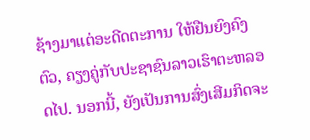ຊ້າງມາແຕ່ອະດີດຕະການ ໃຫ້ຢືນຍົງຄົງຕົວ, ຄຽງຄູ່ກັບປະຊາຊົນລາວເຮົາຕະຫລອດໄປ. ນອກນີ້, ຍັງເປັນການສົ່ງເສີມກິດຈະ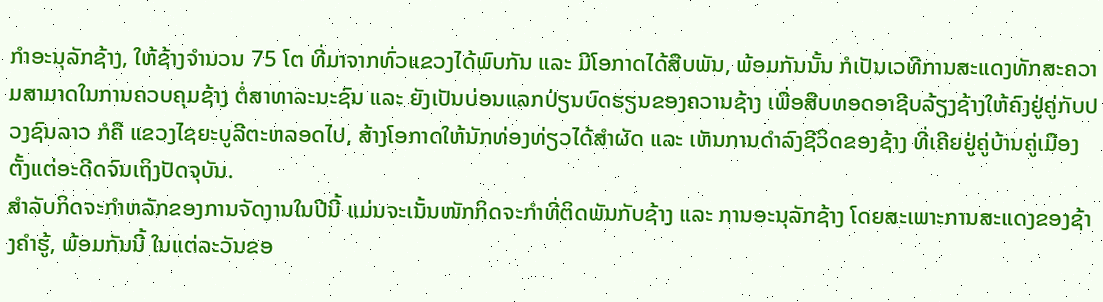ກໍາອະນຸລັກຊ້າງ, ໃຫ້ຊ້າງຈໍານວນ 75 ໂຕ ທີ່ມາຈາກທົ່ວແຂວງໄດ້ພົບກັນ ແລະ ມີໂອກາດໄດ້ສືບພັນ, ພ້ອມກັນນັ້ນ ກໍເປັນເວທີການສະແດງທັກສະຄວາມສາມາດໃນການຄວບຄຸມຊ້າງ ຕໍ່ສາທາລະນະຊົນ ແລະ ຍັງເປັນບ່ອນແລກປ່ຽນບົດຮຽນຂອງຄວານຊ້າງ ເພື່ອສືບທອດອາຊີບລ້ຽງຊ້າງໃຫ້ຄົງຢູ່ຄູ່ກັບປວງຊົນລາວ ກໍຄື ແຂວງໄຊຍະບູລີຕະຫລອດໄປ, ສ້າງໂອກາດໃຫ້ນັກທ່ອງທ່ຽວໄດ້ສຳຜັດ ແລະ ເຫັນການດຳລົງຊີວິດຂອງຊ້າງ ທີ່ເຄີຍຢູ່ຄູ່ບ້ານຄູ່ເມືອງຕັ້ງແຕ່ອະດີດຈົນເຖິງປັດຈຸບັນ.
ສໍາລັບກິດຈະກໍາຫລັກຂອງການຈັດງານໃນປີນີ້ ແມ່ນຈະເນັ້ນໜັກກິດຈະກຳທີ່ຕິດພັນກັບຊ້າງ ແລະ ການອະນຸລັກຊ້າງ ໂດຍສະເພາະການສະແດງຂອງຊ້າງຄຳຮູ້, ພ້ອມກັນນີ້ ໃນແຕ່ລະວັນຂອ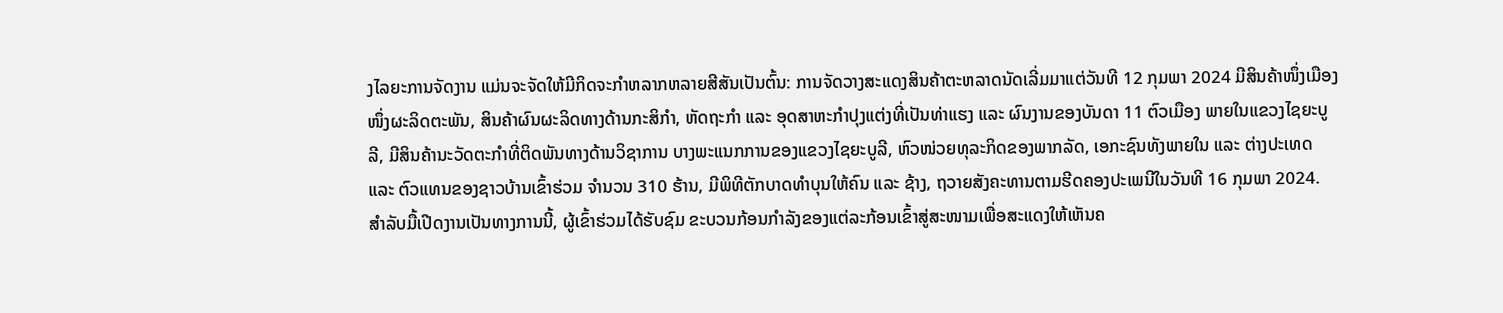ງໄລຍະການຈັດງານ ແມ່ນຈະຈັດໃຫ້ມີກິດຈະກໍາຫລາກຫລາຍສີສັນເປັນຕົ້ນ: ການຈັດວາງສະແດງສິນຄ້າຕະຫລາດນັດເລີ່ມມາແຕ່ວັນທີ 12 ກຸມພາ 2024 ມີສິນຄ້າໜຶ່ງເມືອງ ໜຶ່ງຜະລິດຕະພັນ, ສິນຄ້າຜົນຜະລິດທາງດ້ານກະສິກຳ, ຫັດຖະກຳ ແລະ ອຸດສາຫະກໍາປຸງແຕ່ງທີ່ເປັນທ່າແຮງ ແລະ ຜົນງານຂອງບັນດາ 11 ຕົວເມືອງ ພາຍໃນແຂວງໄຊຍະບູລີ, ມີສິນຄ້ານະວັດຕະກຳທີ່ຕິດພັນທາງດ້ານວິຊາການ ບາງພະແນກການຂອງແຂວງໄຊຍະບູລີ, ຫົວໜ່ວຍທຸລະກິດຂອງພາກລັດ, ເອກະຊົນທັງພາຍໃນ ແລະ ຕ່າງປະເທດ ແລະ ຕົວແທນຂອງຊາວບ້ານເຂົ້າຮ່ວມ ຈຳນວນ 310 ຮ້ານ, ມີພິທີຕັກບາດທຳບຸນໃຫ້ຄົນ ແລະ ຊ້າງ, ຖວາຍສັງຄະທານຕາມຮີດຄອງປະເພນີໃນວັນທີ 16 ກຸມພາ 2024.
ສຳລັບມື້ເປີດງານເປັນທາງການນີ້, ຜູ້ເຂົ້າຮ່ວມໄດ້ຮັບຊົມ ຂະບວນກ້ອນກໍາລັງຂອງແຕ່ລະກ້ອນເຂົ້າສູ່ສະໜາມເພື່ອສະແດງໃຫ້ເຫັນຄ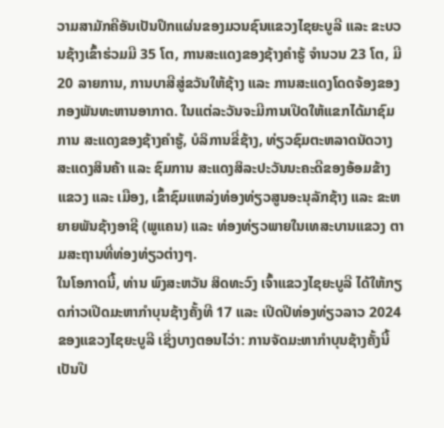ວາມສາມັກຄີອັນເປັນປຶກແຜ່ນຂອງມວນຊົນແຂວງໄຊຍະບູລີ ແລະ ຂະບວນຊ້າງເຂົ້າຮ່ວມມີ 35 ໂຕ, ການສະແດງຂອງຊ້າງຄໍາຮູ້ ຈໍານວນ 23 ໂຕ, ມີ 20 ລາຍການ, ການບາສີສູ່ຂວັນໃຫ້ຊ້າງ ແລະ ການສະແດງໂດດຈ້ອງຂອງກອງພັນທະຫານອາກາດ. ໃນແຕ່ລະວັນຈະມີການເປີດໃຫ້ແຂກໄດ້ມາຊົມການ ສະແດງຂອງຊ້າງຄຳຮູ້, ບໍລິການຂີ່ຊ້າງ, ທ່ຽວຊົມຕະຫລາດນັດວາງສະແດງສິນຄ້າ ແລະ ຊົມການ ສະແດງສິລະປະວັນນະຄະດີຂອງອ້ອມຂ້າງແຂວງ ແລະ ເມືອງ, ເຂົ້າຊົມແຫລ່ງທ່ອງທ່ຽວສູນອະນຸລັກຊ້າງ ແລະ ຂະຫຍາຍພັນຊ້າງອາຊີ (ພູແຄນ) ແລະ ທ່ອງທ່ຽວພາຍໃນເທສະບານແຂວງ ຕາມສະຖານທີ່ທ່ອງທ່ຽວຕ່າງໆ.
ໃນໂອກາດນີ້, ທ່ານ ພົງສະຫວັນ ສິດທະວົງ ເຈົ້າແຂວງໄຊຍະບູລີ ໄດ້ໃຫ້ກຽດກ່າວເປີດມະຫາກໍາບຸນຊ້າງຄັ້ງທີ 17 ແລະ ເປີດປີທ່ອງທ່ຽວລາວ 2024 ຂອງແຂວງໄຊຍະບູລີ ເຊິ່ງບາງຕອນໄວ່າ: ການຈັດມະຫາກໍາບຸນຊ້າງຄັ້ງນີ້ ເປັນປີ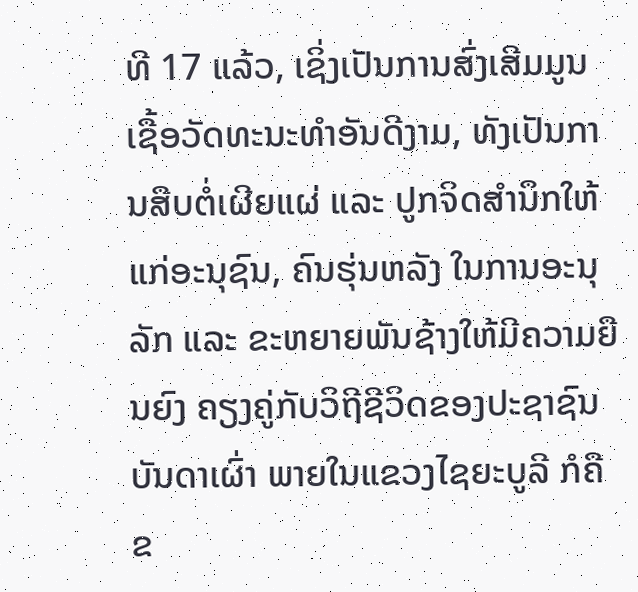ທີ 17 ແລ້ວ, ເຊິ່ງເປັນການສົ່ງເສີມມູນເຊື້ອວັດທະນະທຳອັນດີງາມ, ທັງເປັນການສືບຕໍ່ເຜີຍແຜ່ ແລະ ປູກຈິດສຳນຶກໃຫ້ແກ່ອະນຸຊົນ, ຄົນຮຸ່ນຫລັງ ໃນການອະນຸລັກ ແລະ ຂະຫຍາຍພັນຊ້າງໃຫ້ມີຄວາມຍືນຍົງ ຄຽງຄູ່ກັບວິຖີຊີວິດຂອງປະຊາຊົນບັນດາເຜົ່າ ພາຍໃນແຂວງໄຊຍະບູລີ ກໍຄືຂ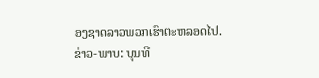ອງຊາດລາວພວກເຮົາຕະຫລອດໄປ.
ຂ່າວ-ພາບ: ບຸນທີ